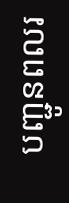បញ្ជូនពលរ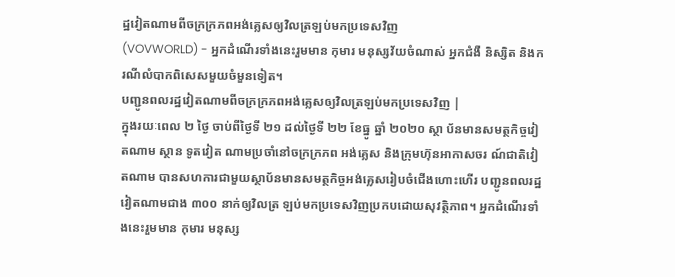ដ្ឋវៀតណាមពីចក្រក្រភពអង់គ្លេសឲ្យវិលត្រឡប់មកប្រទេសវិញ
(VOVWORLD) - អ្នកដំណើរទាំងនេះរួមមាន កុមារ មនុស្សវ័យចំណាស់ អ្នកជំងឺ និស្សិត និងករណីលំបាកពិសេសមួយចំមួនទៀត។
បញ្ជូនពលរដ្ឋវៀតណាមពីចក្រក្រភពអង់គ្លេសឲ្យវិលត្រឡប់មកប្រទេសវិញ |
ក្នុងរយៈពេល ២ ថ្ងៃ ចាប់ពីថ្ងៃទី ២១ ដល់ថ្ងៃទី ២២ ខែធ្នូ ឆ្នាំ ២០២០ ស្ថា ប័នមានសមត្ថកិច្ចវៀតណាម ស្ថាន ទូតវៀត ណាមប្រចាំនៅចក្រក្រភព អង់គ្លេស និងក្រុមហ៊ុនអាកាសចរ ណ៍ជាតិវៀតណាម បានសហការជាមួយស្ថាប័នមានសមត្ថកិច្ចអង់គ្លេសរៀបចំជើងហោះហើរ បញ្ជូនពលរដ្ឋ វៀតណាមជាង ៣០០ នាក់ឲ្យវិលត្រ ឡប់មកប្រទេសវិញប្រកបដោយសុវត្ថិភាព។ អ្នកដំណើរទាំងនេះរួមមាន កុមារ មនុស្ស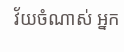វ័យចំណាស់ អ្នក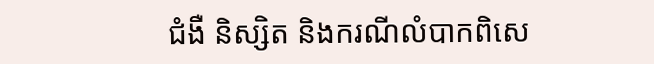ជំងឺ និស្សិត និងករណីលំបាកពិសេ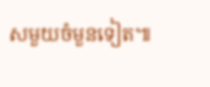សមួយចំមួនទៀត៕